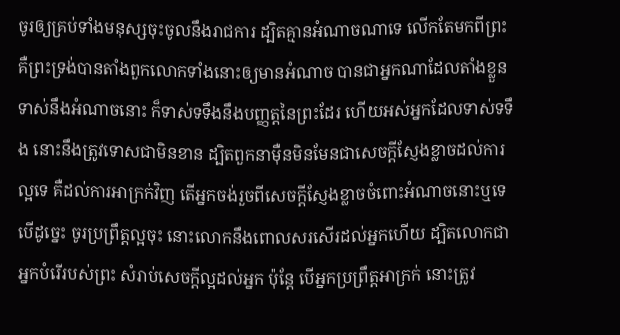ចូរឲ្យគ្រប់ទាំងមនុស្សចុះចូលនឹងរាជការ ដ្បិតគ្មានអំណាចណាទេ លើកតែមកពីព្រះ គឺព្រះទ្រង់បានតាំងពួកលោកទាំងនោះឲ្យមានអំណាច បានជាអ្នកណាដែលតាំងខ្លួនទាស់នឹងអំណាចនោះ ក៏ទាស់ទទឹងនឹងបញ្ញត្តនៃព្រះដែរ ហើយអស់អ្នកដែលទាស់ទទឹង នោះនឹងត្រូវទោសជាមិនខាន ដ្បិតពួកនាម៉ឺនមិនមែនជាសេចក្ដីស្ញែងខ្លាចដល់ការល្អទេ គឺដល់ការអាក្រក់វិញ តើអ្នកចង់រួចពីសេចក្ដីស្ញែងខ្លាចចំពោះអំណាចនោះឬទេ បើដូច្នេះ ចូរប្រព្រឹត្តល្អចុះ នោះលោកនឹងពោលសរសើរដល់អ្នកហើយ ដ្បិតលោកជាអ្នកបំរើរបស់ព្រះ សំរាប់សេចក្ដីល្អដល់អ្នក ប៉ុន្តែ បើអ្នកប្រព្រឹត្តអាក្រក់ នោះត្រូវ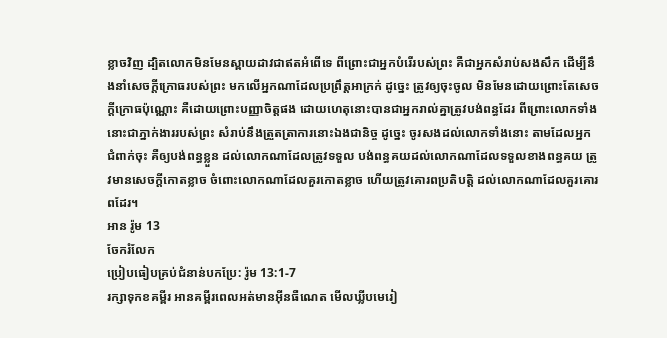ខ្លាចវិញ ដ្បិតលោកមិនមែនស្ពាយដាវជាឥតអំពើទេ ពីព្រោះជាអ្នកបំរើរបស់ព្រះ គឺជាអ្នកសំរាប់សងសឹក ដើម្បីនឹងនាំសេចក្ដីក្រោធរបស់ព្រះ មកលើអ្នកណាដែលប្រព្រឹត្តអាក្រក់ ដូច្នេះ ត្រូវឲ្យចុះចូល មិនមែនដោយព្រោះតែសេចក្ដីក្រោធប៉ុណ្ណោះ គឺដោយព្រោះបញ្ញាចិត្តផង ដោយហេតុនោះបានជាអ្នករាល់គ្នាត្រូវបង់ពន្ធដែរ ពីព្រោះលោកទាំងនោះជាភ្នាក់ងាររបស់ព្រះ សំរាប់នឹងត្រួតត្រាការនោះឯងជានិច្ច ដូច្នេះ ចូរសងដល់លោកទាំងនោះ តាមដែលអ្នកជំពាក់ចុះ គឺឲ្យបង់ពន្ធខ្លួន ដល់លោកណាដែលត្រូវទទួល បង់ពន្ធគយដល់លោកណាដែលទទួលខាងពន្ធគយ ត្រូវមានសេចក្ដីកោតខ្លាច ចំពោះលោកណាដែលគួរកោតខ្លាច ហើយត្រូវគោរពប្រតិបត្តិ ដល់លោកណាដែលគួរគោរពដែរ។
អាន រ៉ូម 13
ចែករំលែក
ប្រៀបធៀបគ្រប់ជំនាន់បកប្រែ: រ៉ូម 13:1-7
រក្សាទុកខគម្ពីរ អានគម្ពីរពេលអត់មានអ៊ីនធឺណេត មើលឃ្លីបមេរៀ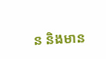ន និងមាន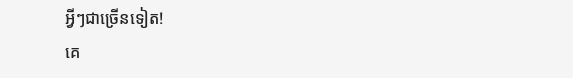អ្វីៗជាច្រើនទៀត!
គេ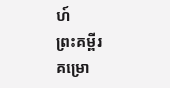ហ៍
ព្រះគម្ពីរ
គម្រោ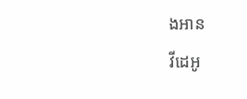ងអាន
វីដេអូ